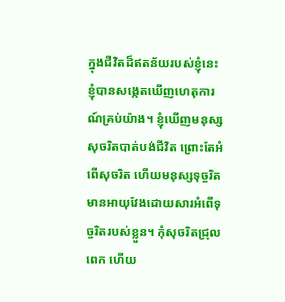ក្នុងជីវិតដ៏ឥតន័យរបស់ខ្ញុំនេះ ខ្ញុំបានសង្កេតឃើញហេតុការណ៍គ្រប់យ៉ាង។ ខ្ញុំឃើញមនុស្សសុចរិតបាត់បង់ជីវិត ព្រោះតែអំពើសុចរិត ហើយមនុស្សទុច្ចរិតមានអាយុវែងដោយសារអំពើទុច្ចរិតរបស់ខ្លួន។ កុំសុចរិតជ្រុលពេក ហើយ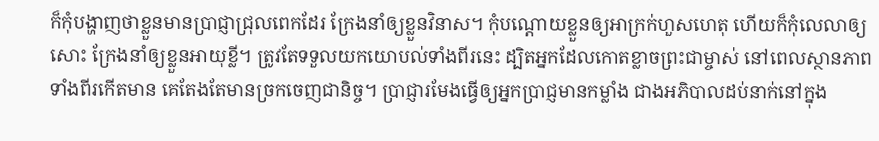ក៏កុំបង្ហាញថាខ្លួនមានប្រាជ្ញាជ្រុលពេកដែរ ក្រែងនាំឲ្យខ្លួនវិនាស។ កុំបណ្ដោយខ្លួនឲ្យអាក្រក់ហួសហេតុ ហើយក៏កុំលេលាឲ្យសោះ ក្រែងនាំឲ្យខ្លួនអាយុខ្លី។ ត្រូវតែទទួលយកយោបល់ទាំងពីរនេះ ដ្បិតអ្នកដែលកោតខ្លាចព្រះជាម្ចាស់ នៅពេលស្ថានភាពទាំងពីរកើតមាន គេតែងតែមានច្រកចេញជានិច្ច។ ប្រាជ្ញារមែងធ្វើឲ្យអ្នកប្រាជ្ញមានកម្លាំង ជាងអភិបាលដប់នាក់នៅក្នុង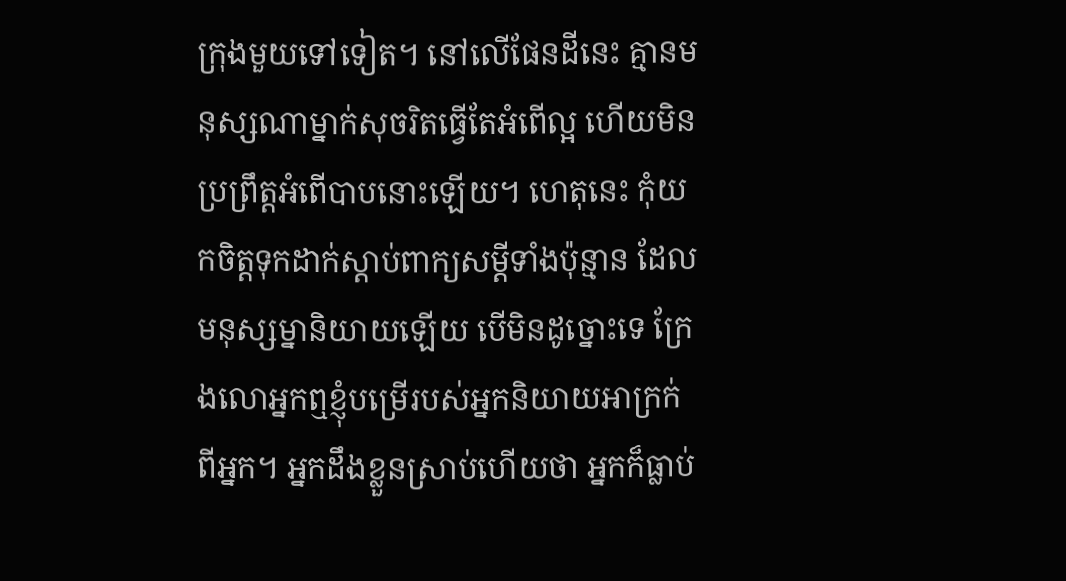ក្រុងមួយទៅទៀត។ នៅលើផែនដីនេះ គ្មានមនុស្សណាម្នាក់សុចរិតធ្វើតែអំពើល្អ ហើយមិនប្រព្រឹត្តអំពើបាបនោះឡើយ។ ហេតុនេះ កុំយកចិត្តទុកដាក់ស្ដាប់ពាក្យសម្ដីទាំងប៉ុន្មាន ដែលមនុស្សម្នានិយាយឡើយ បើមិនដូច្នោះទេ ក្រែងលោអ្នកឮខ្ញុំបម្រើរបស់អ្នកនិយាយអាក្រក់ពីអ្នក។ អ្នកដឹងខ្លួនស្រាប់ហើយថា អ្នកក៏ធ្លាប់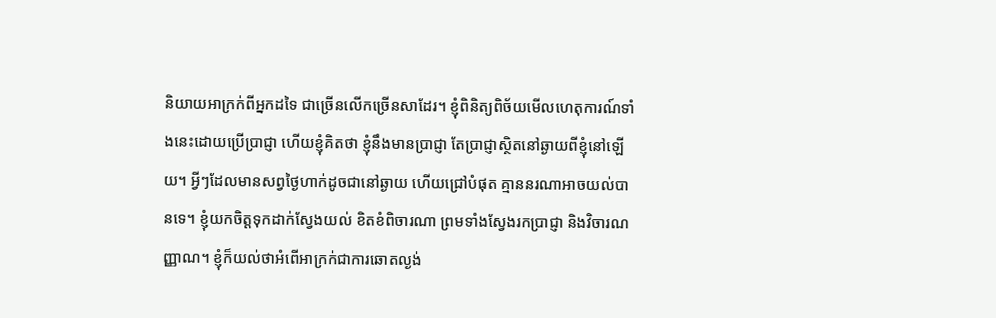និយាយអាក្រក់ពីអ្នកដទៃ ជាច្រើនលើកច្រើនសាដែរ។ ខ្ញុំពិនិត្យពិច័យមើលហេតុការណ៍ទាំងនេះដោយប្រើប្រាជ្ញា ហើយខ្ញុំគិតថា ខ្ញុំនឹងមានប្រាជ្ញា តែប្រាជ្ញាស្ថិតនៅឆ្ងាយពីខ្ញុំនៅឡើយ។ អ្វីៗដែលមានសព្វថ្ងៃហាក់ដូចជានៅឆ្ងាយ ហើយជ្រៅបំផុត គ្មាននរណាអាចយល់បានទេ។ ខ្ញុំយកចិត្តទុកដាក់ស្វែងយល់ ខិតខំពិចារណា ព្រមទាំងស្វែងរកប្រាជ្ញា និងវិចារណញ្ញាណ។ ខ្ញុំក៏យល់ថាអំពើអាក្រក់ជាការឆោតល្ងង់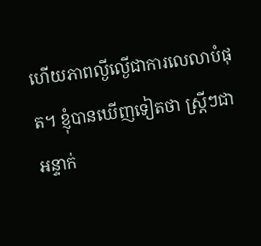ហើយភាពល្ងីល្ងើជាការលេលាបំផុត។ ខ្ញុំបានឃើញទៀតថា ស្ត្រីៗជាអន្ទាក់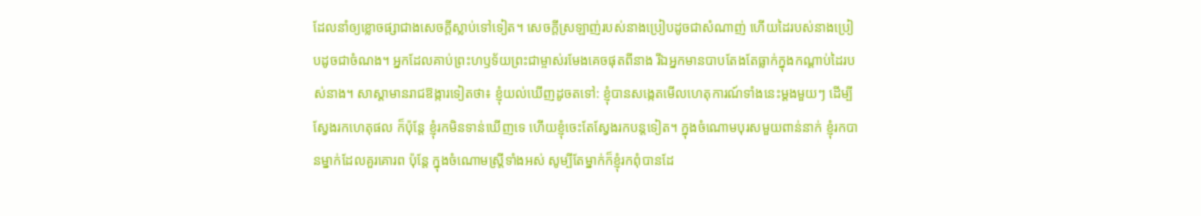ដែលនាំឲ្យខ្លោចផ្សាជាងសេចក្ដីស្លាប់ទៅទៀត។ សេចក្ដីស្រឡាញ់របស់នាងប្រៀបដូចជាសំណាញ់ ហើយដៃរបស់នាងប្រៀបដូចជាចំណង។ អ្នកដែលគាប់ព្រះហឫទ័យព្រះជាម្ចាស់រមែងគេចផុតពីនាង រីឯអ្នកមានបាបតែងតែធ្លាក់ក្នុងកណ្ដាប់ដៃរបស់នាង។ សាស្ដាមានរាជឱង្ការទៀតថា៖ ខ្ញុំយល់ឃើញដូចតទៅ: ខ្ញុំបានសង្កេតមើលហេតុការណ៍ទាំងនេះម្ដងមួយៗ ដើម្បីស្វែងរកហេតុផល ក៏ប៉ុន្តែ ខ្ញុំរកមិនទាន់ឃើញទេ ហើយខ្ញុំចេះតែស្វែងរកបន្តទៀត។ ក្នុងចំណោមបុរសមួយពាន់នាក់ ខ្ញុំរកបានម្នាក់ដែលគួរគោរព ប៉ុន្តែ ក្នុងចំណោមស្ត្រីទាំងអស់ សូម្បីតែម្នាក់ក៏ខ្ញុំរកពុំបានដែ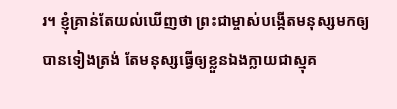រ។ ខ្ញុំគ្រាន់តែយល់ឃើញថា ព្រះជាម្ចាស់បង្កើតមនុស្សមកឲ្យបានទៀងត្រង់ តែមនុស្សធ្វើឲ្យខ្លួនឯងក្លាយជាស្មុគ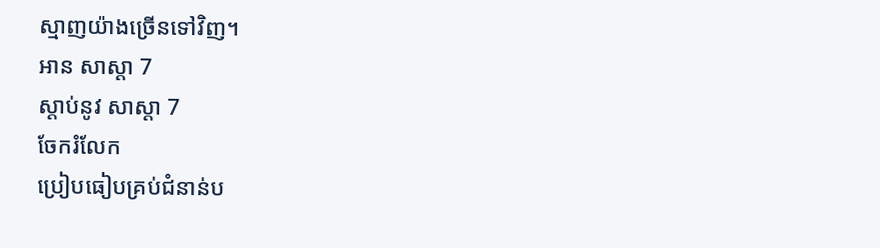ស្មាញយ៉ាងច្រើនទៅវិញ។
អាន សាស្ដា 7
ស្ដាប់នូវ សាស្ដា 7
ចែករំលែក
ប្រៀបធៀបគ្រប់ជំនាន់ប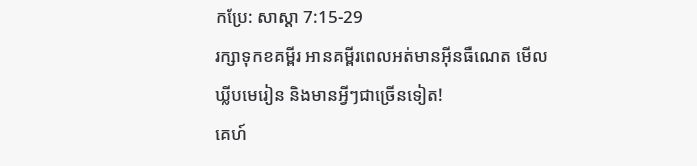កប្រែ: សាស្ដា 7:15-29
រក្សាទុកខគម្ពីរ អានគម្ពីរពេលអត់មានអ៊ីនធឺណេត មើលឃ្លីបមេរៀន និងមានអ្វីៗជាច្រើនទៀត!
គេហ៍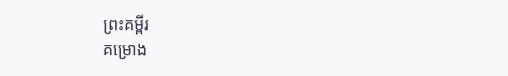ព្រះគម្ពីរ
គម្រោង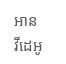អាន
វីដេអូ